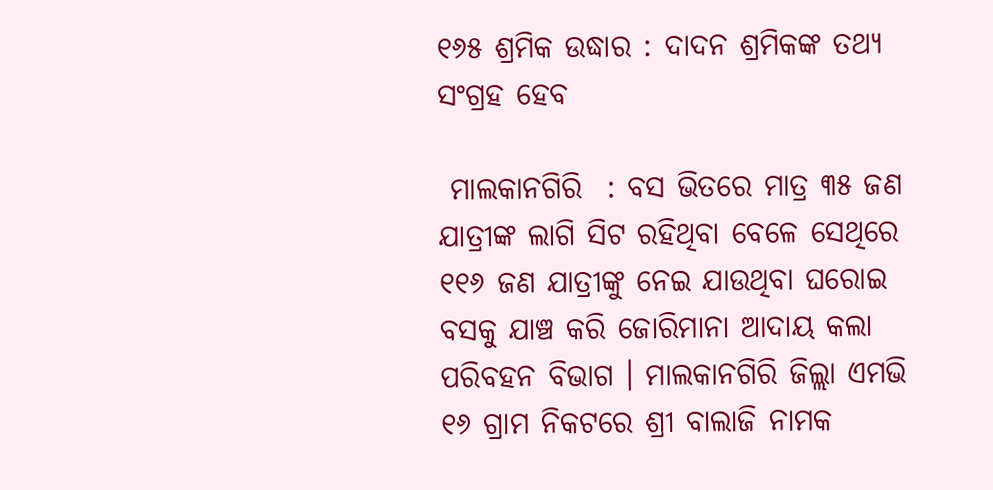୧୬୫ ଶ୍ରମିକ ଉଦ୍ଧାର : ଦାଦନ ଶ୍ରମିକଙ୍କ ତଥ୍ୟ ସଂଗ୍ରହ ହେବ

 ମାଲକାନଗିରି  : ବସ ଭିତରେ ମାତ୍ର ୩୫ ଜଣ ଯାତ୍ରୀଙ୍କ ଲାଗି ସିଟ ରହିଥିବା ବେଳେ ସେଥିରେ ୧୧୬ ଜଣ ଯାତ୍ରୀଙ୍କୁ ନେଇ ଯାଉଥିବା ଘରୋଇ ବସକୁ ଯାଞ୍ଚ କରି ଜୋରିମାନା ଆଦାୟ କଲା ପରିବହନ ବିଭାଗ । ମାଲକାନଗିରି ଜିଲ୍ଲା ଏମଭି ୧୬ ଗ୍ରାମ ନିକଟରେ ଶ୍ରୀ ବାଲାଜି ନାମକ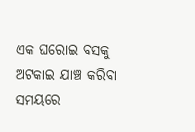ଏକ ଘରୋଇ ବସକୁ ଅଟକାଇ ଯାଞ୍ଚ କରିବା ସମୟରେ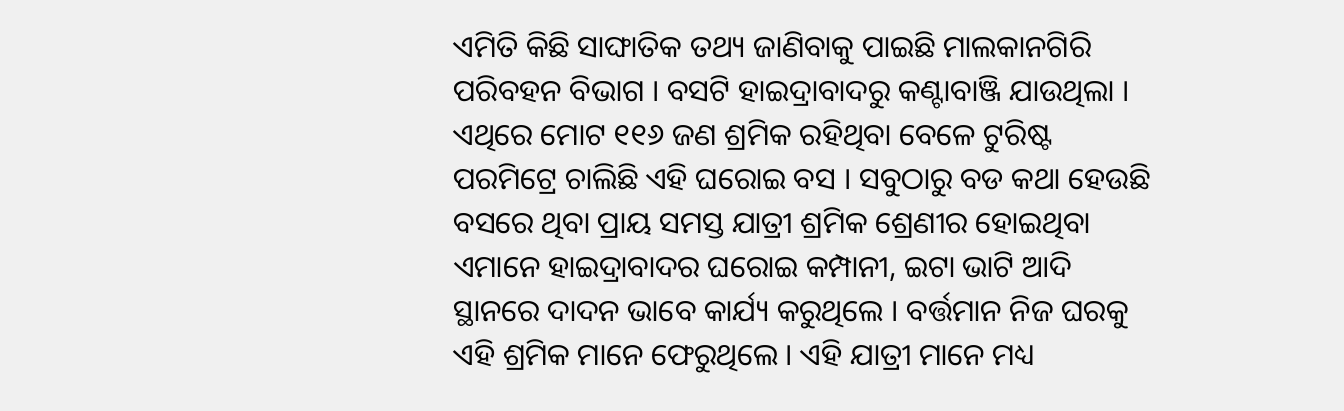ଏମିତି କିଛି ସାଙ୍ଘାତିକ ତଥ୍ୟ ଜାଣିବାକୁ ପାଇଛି ମାଲକାନଗିରି ପରିବହନ ବିଭାଗ । ବସଟି ହାଇଦ୍ରାବାଦରୁ କଣ୍ଟାବାଞ୍ଜି ଯାଉଥିଲା । ଏଥିରେ ମୋଟ ୧୧୬ ଜଣ ଶ୍ରମିକ ରହିଥିବା ବେଳେ ଟୁରିଷ୍ଟ ପରମିଟ୍ରେ ଚାଲିଛି ଏହି ଘରୋଇ ବସ । ସବୁଠାରୁ ବଡ କଥା ହେଉଛି ବସରେ ଥିବା ପ୍ରାୟ ସମସ୍ତ ଯାତ୍ରୀ ଶ୍ରମିକ ଶ୍ରେଣୀର ହୋଇଥିବା ଏମାନେ ହାଇଦ୍ରାବାଦର ଘରୋଇ କମ୍ପାନୀ, ଇଟା ଭାଟି ଆଦି ସ୍ଥାନରେ ଦାଦନ ଭାବେ କାର୍ଯ୍ୟ କରୁଥିଲେ । ବର୍ତ୍ତମାନ ନିଜ ଘରକୁ ଏହି ଶ୍ରମିକ ମାନେ ଫେରୁଥିଲେ । ଏହି ଯାତ୍ରୀ ମାନେ ମଧ୍ୟ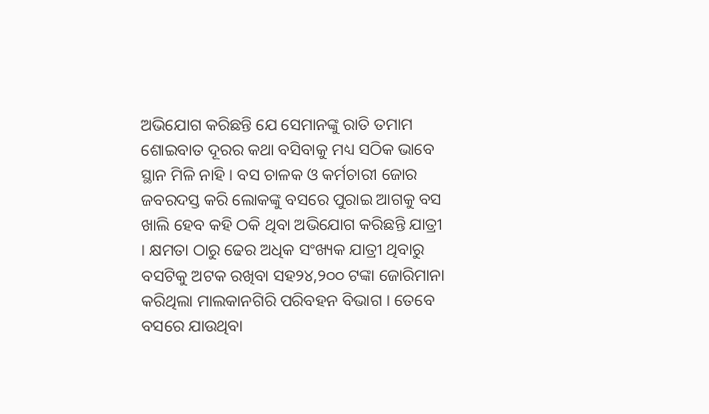ଅଭିଯୋଗ କରିଛନ୍ତି ଯେ ସେମାନଙ୍କୁ ରାତି ତମାମ ଶୋଇବାତ ଦୂରର କଥା ବସିବାକୁ ମଧ୍ୟ ସଠିକ ଭାବେ ସ୍ଥାନ ମିଳି ନାହି । ବସ ଚାଳକ ଓ କର୍ମଚାରୀ ଜୋର ଜବରଦସ୍ତ କରି ଲୋକଙ୍କୁ ବସରେ ପୁରାଇ ଆଗକୁ ବସ ଖାଲି ହେବ କହି ଠକି ଥିବା ଅଭିଯୋଗ କରିଛନ୍ତି ଯାତ୍ରୀ । କ୍ଷମତା ଠାରୁ ଢେର ଅଧିକ ସଂଖ୍ୟକ ଯାତ୍ରୀ ଥିବାରୁ ବସଟିକୁ ଅଟକ ରଖିବା ସହ୨୪,୨୦୦ ଟଙ୍କା ଜୋରିମାନା କରିଥିଲା ମାଲକାନଗିରି ପରିବହନ ବିଭାଗ । ତେବେ ବସରେ ଯାଉଥିବା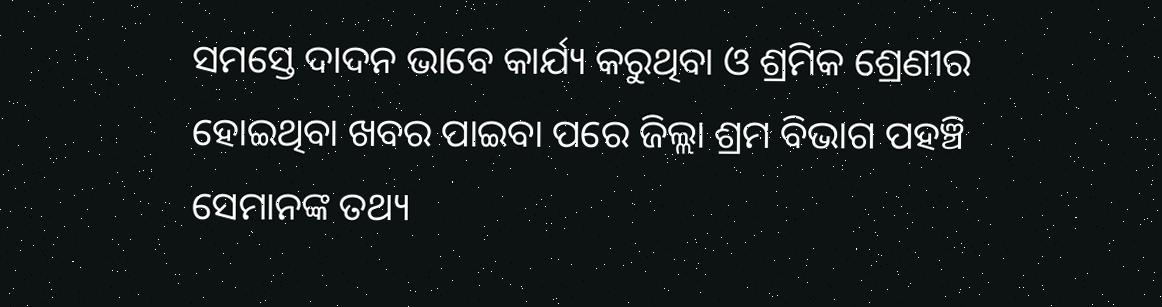ସମସ୍ତେ ଦାଦନ ଭାବେ କାର୍ଯ୍ୟ କରୁଥିବା ଓ ଶ୍ରମିକ ଶ୍ରେଣୀର ହୋଇଥିବା ଖବର ପାଇବା ପରେ ଜିଲ୍ଲା ଶ୍ରମ ବିଭାଗ ପହଞ୍ଚି ସେମାନଙ୍କ ତଥ୍ୟ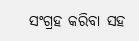ସଂଗ୍ରହ କରିବା ସହ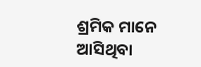ଶ୍ରମିକ ମାନେ ଆସିଥିବା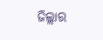ଜିଲ୍ଲାର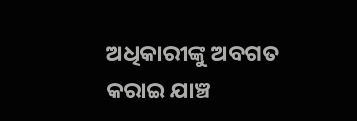ଅଧିକାରୀଙ୍କୁ ଅବଗତ କରାଇ ଯାଞ୍ଚ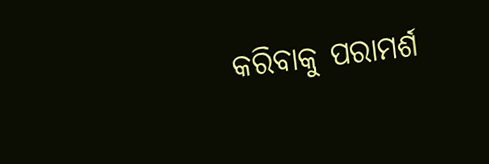କରିବାକୁ ପରାମର୍ଶ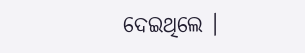ଦେଇଥିଲେ ।